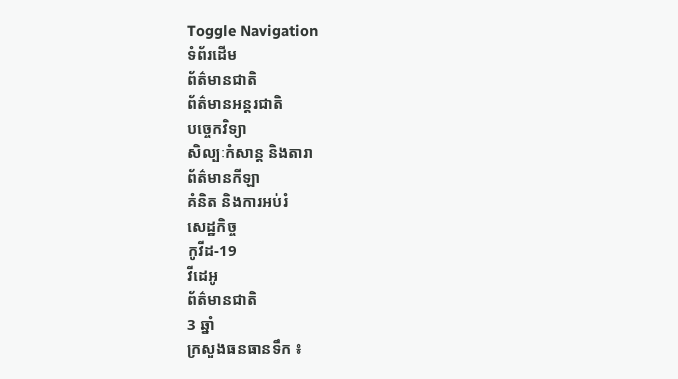Toggle Navigation
ទំព័រដើម
ព័ត៌មានជាតិ
ព័ត៌មានអន្តរជាតិ
បច្ចេកវិទ្យា
សិល្បៈកំសាន្ត និងតារា
ព័ត៌មានកីឡា
គំនិត និងការអប់រំ
សេដ្ឋកិច្ច
កូវីដ-19
វីដេអូ
ព័ត៌មានជាតិ
3 ឆ្នាំ
ក្រសួងធនធានទឹក ៖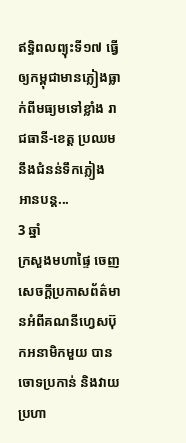ឥទ្ធិពលព្យុះទី១៧ ធ្វើឲ្យកម្ពុជាមានភ្លៀងធ្លាក់ពីមធ្យមទៅខ្លាំង រាជធានី-ខេត្ត ប្រឈមនឹងជំនន់ទឹកភ្លៀង
អានបន្ត...
3 ឆ្នាំ
ក្រសួងមហាផ្ទៃ ចេញសេចក្តីប្រកាសព័ត៌មានអំពីគណនីហ្វេសប៊ុកអនាមិកមួយ បានចោទប្រកាន់ និងវាយប្រហា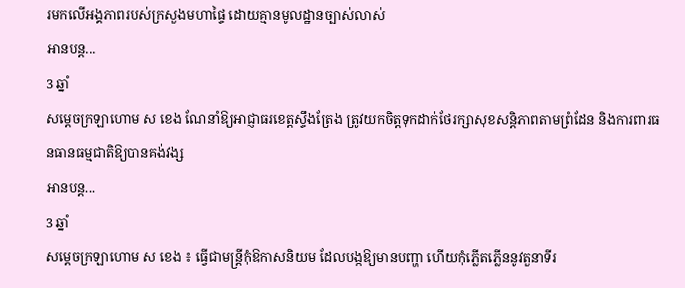រមកលើអង្គភាពរបស់ក្រសួងមហាផ្ទៃ ដោយគ្មានមូលដ្ឋានច្បាស់លាស់
អានបន្ត...
3 ឆ្នាំ
សម្ដេចក្រឡាហោម ស ខេង ណែនាំឱ្យអាជ្ញាធរខេត្តស្ទឹងត្រែង ត្រូវយកចិត្តទុកដាក់ថែរក្សាសុខសន្ដិភាពតាមព្រំដែន និងការពារធនធានធម្មជាតិឱ្យបានគង់វង្ស
អានបន្ត...
3 ឆ្នាំ
សម្តេចក្រឡាហោម ស ខេង ៖ ធ្វើជាមន្ត្រីកុំឱកាសនិយម ដែលបង្កឱ្យមានបញ្ហា ហើយកុំភ្លើតភ្លើននូវតួនាទីរ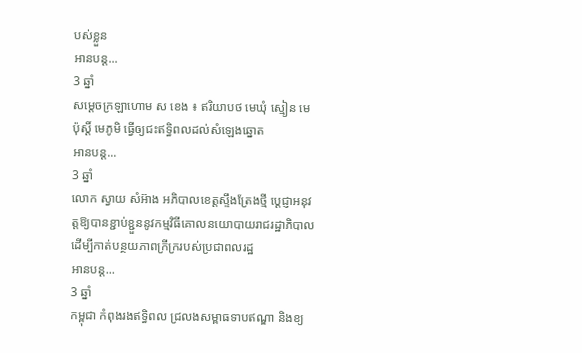បស់ខ្លួន
អានបន្ត...
3 ឆ្នាំ
សម្ដេចក្រឡាហោម ស ខេង ៖ ឥរិយាបថ មេឃុំ ស្មៀន មេប៉ុស្ដិ៍ មេភូមិ ធ្វើឲ្យជះឥទ្ធិពលដល់សំឡេងឆ្នោត
អានបន្ត...
3 ឆ្នាំ
លោក ស្វាយ សំអ៊ាង អភិបាលខេត្តស្ទឹងត្រែងថ្មី ប្ដេជ្ញាអនុវត្តឱ្យបានខ្ជាប់ខ្ជួននូវកម្មវិធីគោលនយោបាយរាជរដ្ឋាភិបាល ដើម្បីកាត់បន្ថយភាពក្រីក្ររបស់ប្រជាពលរដ្ឋ
អានបន្ត...
3 ឆ្នាំ
កម្ពុជា កំពុងរងឥទ្ធិពល ជ្រលងសម្ពាធទាបឥណ្ឌា និងខ្យ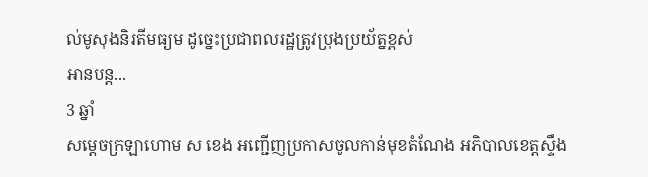ល់មូសុងនិរតីមធ្យម ដូច្នេះប្រជាពលរដ្ឋត្រូវប្រុងប្រយ័ត្នខ្ពស់
អានបន្ត...
3 ឆ្នាំ
សម្ដេចក្រឡាហោម ស ខេង អញ្ជើញប្រកាសចូលកាន់មុខតំណែង អភិបាលខេត្តស្ទឹង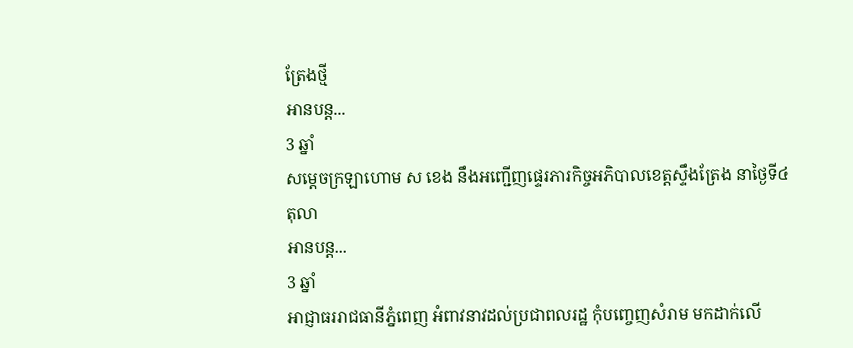ត្រែងថ្មី
អានបន្ត...
3 ឆ្នាំ
សម្តេចក្រឡាហោម ស ខេង នឹងអញ្ជើញផ្ទេរភារកិច្ចអភិបាលខេត្តស្ទឹងត្រែង នាថ្ងៃទី៤ តុលា
អានបន្ត...
3 ឆ្នាំ
អាជ្ញាធររាជធានីភ្នំពេញ អំពាវនាវដល់ប្រជាពលរដ្ឋ កុំបញ្ចេញសំរាម មកដាក់លើ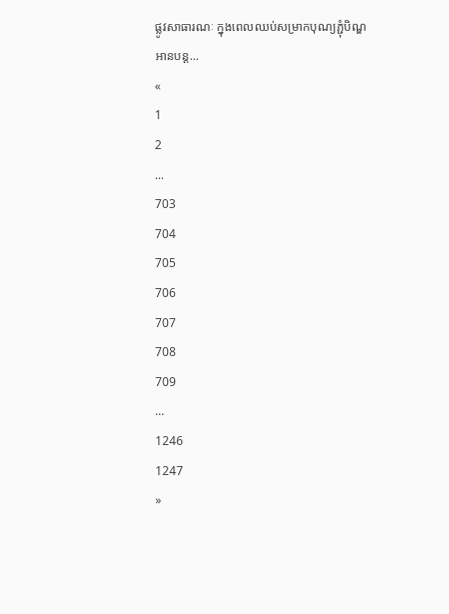ផ្លូវសាធារណៈ ក្នុងពេលឈប់សម្រាកបុណ្យភ្ជុំបិណ្ឌ
អានបន្ត...
«
1
2
...
703
704
705
706
707
708
709
...
1246
1247
»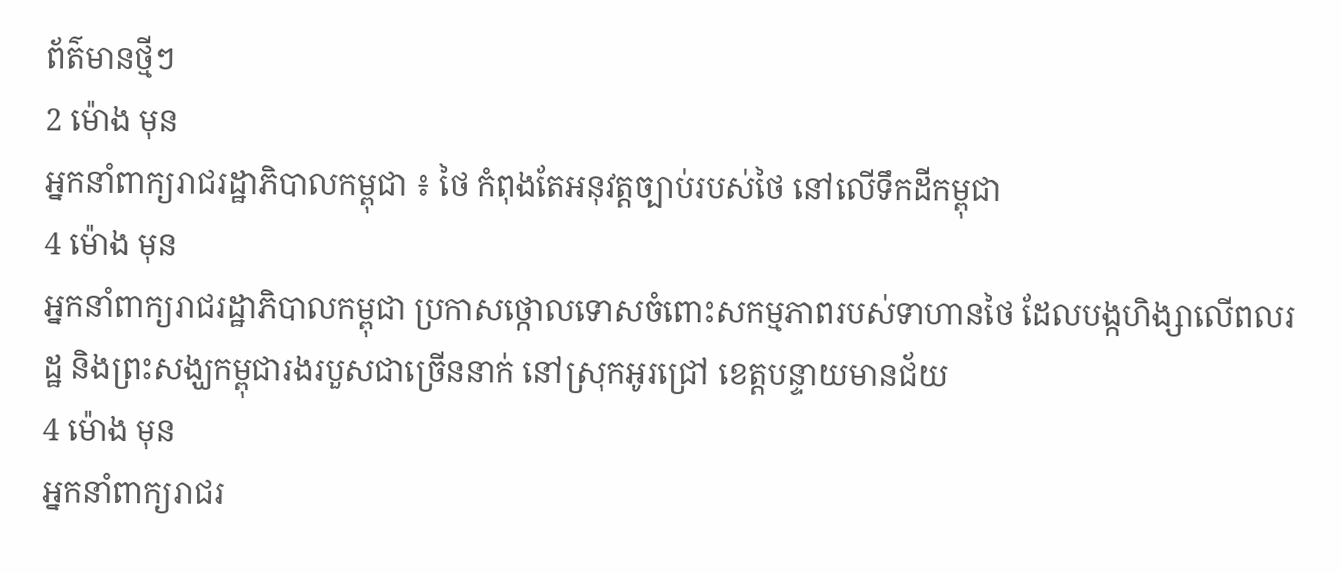ព័ត៌មានថ្មីៗ
2 ម៉ោង មុន
អ្នកនាំពាក្យរាជរដ្ឋាភិបាលកម្ពុជា ៖ ថៃ កំពុងតែអនុវត្តច្បាប់របស់ថៃ នៅលើទឹកដីកម្ពុជា
4 ម៉ោង មុន
អ្នកនាំពាក្យរាជរដ្ឋាភិបាលកម្ពុជា ប្រកាសថ្កោលទោសចំពោះសកម្មភាពរបស់ទាហានថៃ ដែលបង្កហិង្សាលើពលរដ្ឋ និងព្រះសង្ឃកម្ពុជារងរបួសជាច្រើននាក់ នៅស្រុកអូរជ្រៅ ខេត្តបន្ទាយមានជ័យ
4 ម៉ោង មុន
អ្នកនាំពាក្យរាជរ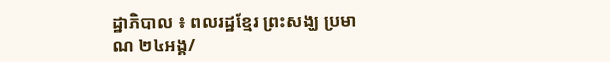ដ្ឋាភិបាល ៖ ពលរដ្ឋខ្មែរ ព្រះសង្ឃ ប្រមាណ ២៤អង្គ/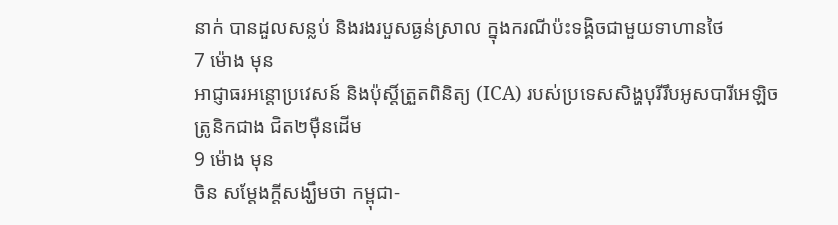នាក់ បានដួលសន្លប់ និងរងរបួសធ្ងន់ស្រាល ក្នុងករណីប៉ះទង្គិចជាមួយទាហានថៃ
7 ម៉ោង មុន
អាជ្ញាធរអន្តោប្រវេសន៍ និងប៉ុស្តិ៍ត្រួតពិនិត្យ (ICA) របស់ប្រទេសសិង្ហបុរីរឹបអូសបារីអេឡិចត្រូនិកជាង ជិត២ម៉ឺនដើម
9 ម៉ោង មុន
ចិន សម្តែងក្តីសង្ឃឹមថា កម្ពុជា-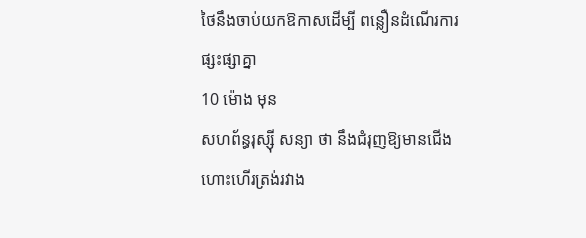ថៃនឹងចាប់យកឱកាសដើម្បី ពន្លឿនដំណើរការផ្សះផ្សាគ្នា
10 ម៉ោង មុន
សហព័ន្ធរុស្ស៊ី សន្យា ថា នឹងជំរុញឱ្យមានជើងហោះហើរត្រង់រវាង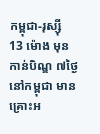កម្ពុជា-រុស្ស៊ី
13 ម៉ោង មុន
កាន់បិណ្ឌ ៧ថ្ងៃ នៅកម្ពុជា មានគ្រោះអ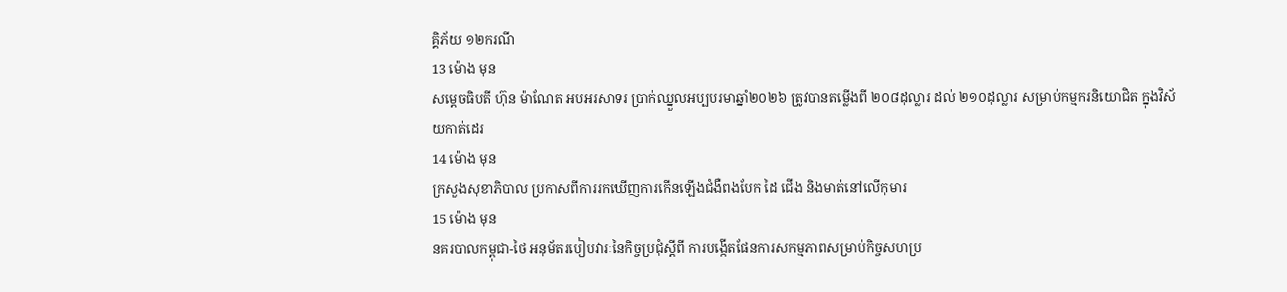គ្គិភ័យ ១២ករណី
13 ម៉ោង មុន
សម្ដេចធិបតី ហ៊ុន ម៉ាណែត អបអរសាទរ ប្រាក់ឈ្នួលអប្បបរមាឆ្នាំ២០២៦ ត្រូវបានតម្លើងពី ២០៨ដុល្លារ ដល់ ២១០ដុល្លារ សម្រាប់កម្មករនិយោជិត ក្នុងវិស័យកាត់ដេរ
14 ម៉ោង មុន
ក្រសួងសុខាភិបាល ប្រកាសពីការរកឃើញការកើនឡើងជំងឺពងបែក ដៃ ជើង និងមាត់នៅលើកុមារ
15 ម៉ោង មុន
នគរបាលកម្ពុជា-ថៃ អនុម័តរបៀបវារៈនៃកិច្ចប្រជុំស្តីពី ការបង្កើតផែនការសកម្មភាពសម្រាប់កិច្ចសហប្រ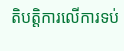តិបត្តិការលើការទប់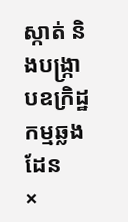ស្កាត់ និងបង្ក្រាបឧក្រិដ្ឋកម្មឆ្លងដែន
×